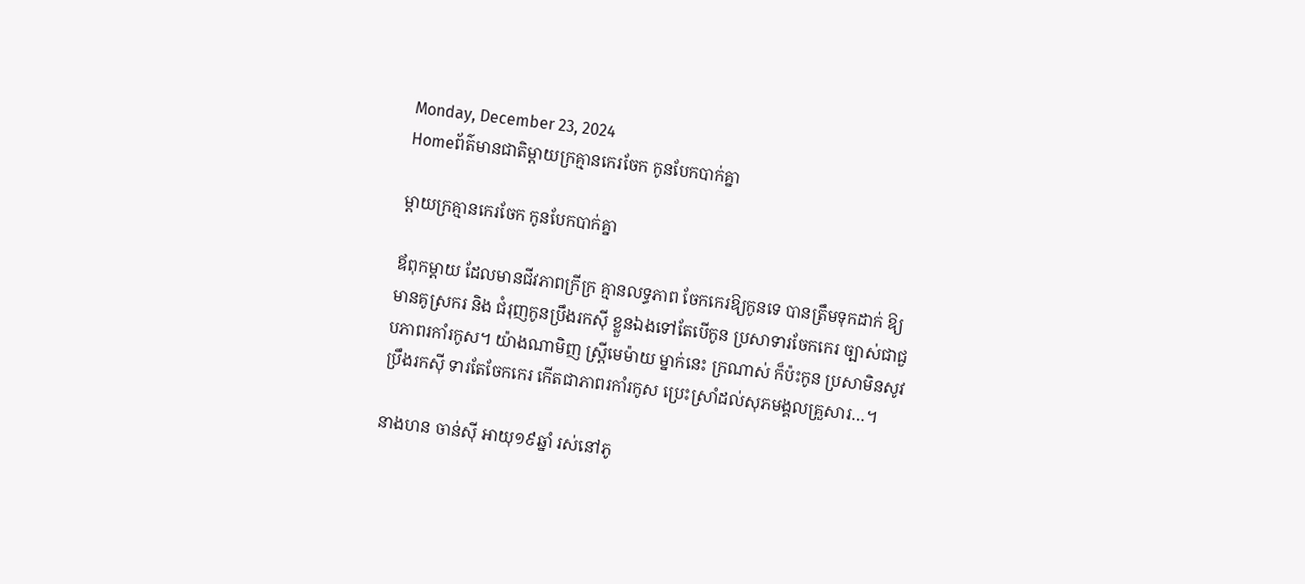Monday, December 23, 2024
Homeព័ត៌មានជាតិម្តាយក្រគ្មានកេរចែក កូនបែកបាក់គ្នា

ម្តាយក្រគ្មានកេរចែក កូនបែកបាក់គ្នា

ឪពុកម្តាយ ដែលមានជីវភាពក្រីក្រ គ្មានលទ្ធភាព ចែកកេរឱ្យកូនទេ បានត្រឹមទុកដាក់ ឱ្យមានគូស្រករ និង ជំរុញកូនប្រឹងរកស៊ី ខ្លួនឯងទៅតែបើកូន ប្រសាទារចែកកេរ ច្បាស់ជាជួបភាពរកាំរកូស។ យ៉ាងណាមិញ ស្ត្រីមេម៉ាយ ម្នាក់នេះ ក្រណាស់ ក៏ប៉ះកូន ប្រសាមិនសូវប្រឹងរកស៊ី ទារតែចែកកេរ កើតជាភាពរកាំរកូស ប្រេះស្រាំដល់សុភមង្គលគ្រួសារ…។

នាងហន ចាន់ស៊ី អាយុ១៩ឆ្នាំ រស់នៅភូ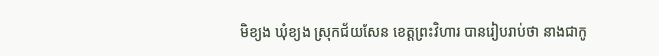មិខ្យង ឃុំខ្យង ស្រុកជ័យសែន ខេត្តព្រះវិហារ បានរៀបរាប់ថា នាងជាកូ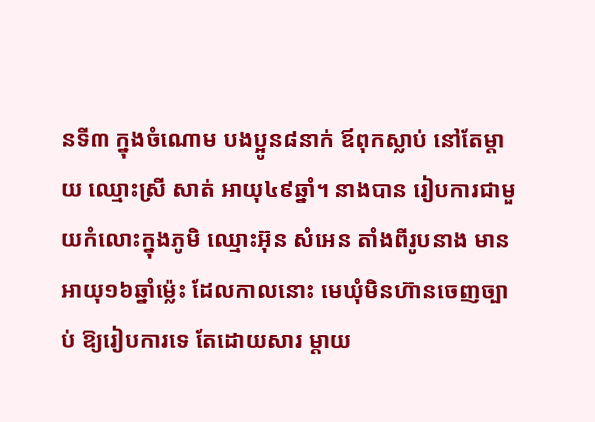នទី៣ ក្នុងចំណោម បងប្អូន៨នាក់ ឪពុកស្លាប់ នៅតែម្តាយ ឈ្មោះស្រី សាត់ អាយុ៤៩ឆ្នាំ។ នាងបាន រៀបការជាមួយកំលោះក្នុងភូមិ ឈ្មោះអ៊ុន សំអេន តាំងពីរូបនាង មានអាយុ១៦ឆ្នាំម៉្លេះ ដែលកាលនោះ មេឃុំមិនហ៊ានចេញច្បាប់ ឱ្យរៀបការទេ តែដោយសារ ម្តាយ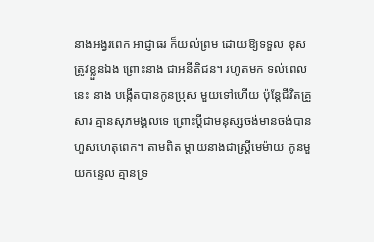នាងអង្វរពេក អាជ្ញាធរ ក៏យល់ព្រម ដោយឱ្យទទួល ខុសត្រូវខ្លួនឯង ព្រោះនាង ជាអនីតិជន។ រហូតមក ទល់ពេលនេះ នាង បង្កើតបានកូនប្រុស មួយទៅហើយ ប៉ុន្តែជីវិតគ្រួសារ គ្មានសុភមង្គលទេ ព្រោះប្តីជាមនុស្សចង់មានចង់បាន ហួសហេតុពេក។ តាមពិត ម្តាយនាងជាស្ត្រីមេម៉ាយ កូនមួយកន្ទេល គ្មានទ្រ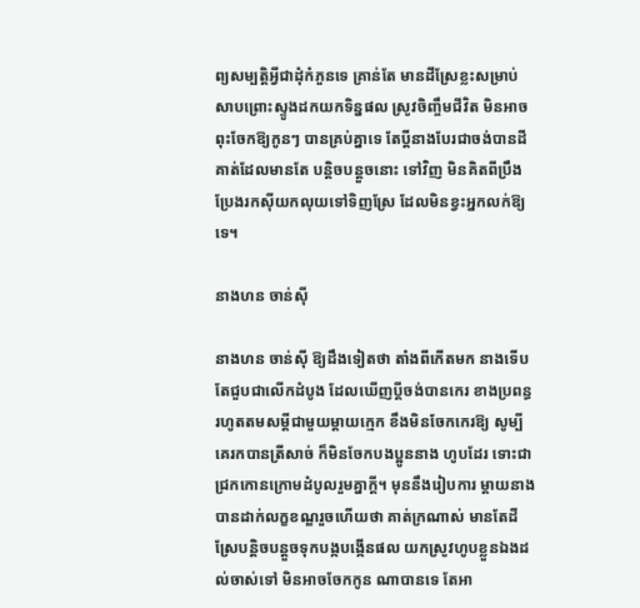ព្យសម្បត្តិអ្វីជាដុំកំភួនទេ គ្រាន់តែ មានដីស្រែខ្លះសម្រាប់សាបព្រោះស្ទូងដកយកទិន្នផល ស្រូវចិញ្ចឹមជីវិត មិនអាចពុះចែកឱ្យកូនៗ បានគ្រប់គ្នាទេ តែប្តីនាងបែរជាចង់បានដីគាត់ដែលមានតែ បន្តិចបន្តួចនោះ ទៅវិញ មិនគិតពីប្រឹងប្រែងរកស៊ីយកលុយទៅទិញស្រែ ដែលមិនខ្វះអ្នកលក់ឱ្យទេ។

នាងហន ចាន់ស៊ី

នាងហន ចាន់ស៊ី ឱ្យដឹងទៀតថា តាំងពីកើតមក នាងទើបតែជួបជាលើកដំបូង ដែលឃើញប្តីចង់បានកេរ ខាងប្រពន្ធ រហូតតមសម្តីជាមួយម្តាយក្មេក ខឹងមិនចែកកេរឱ្យ សូម្បីគេរកបានត្រីសាច់ ក៏មិនចែកបងប្អូននាង ហូបដែរ ទោះជាជ្រកកោនក្រោមដំបូលរួមគ្នាក្តី។ មុននឹងរៀបការ ម្តាយនាងបានដាក់លក្ខខណ្ឌរួចហើយថា គាត់ក្រណាស់ មានតែដីស្រែបន្តិចបន្តួចទុកបង្កបង្កើនផល យកស្រូវហូបខ្លួនឯងដល់ចាស់ទៅ មិនអាចចែកកូន ណាបានទេ តែអា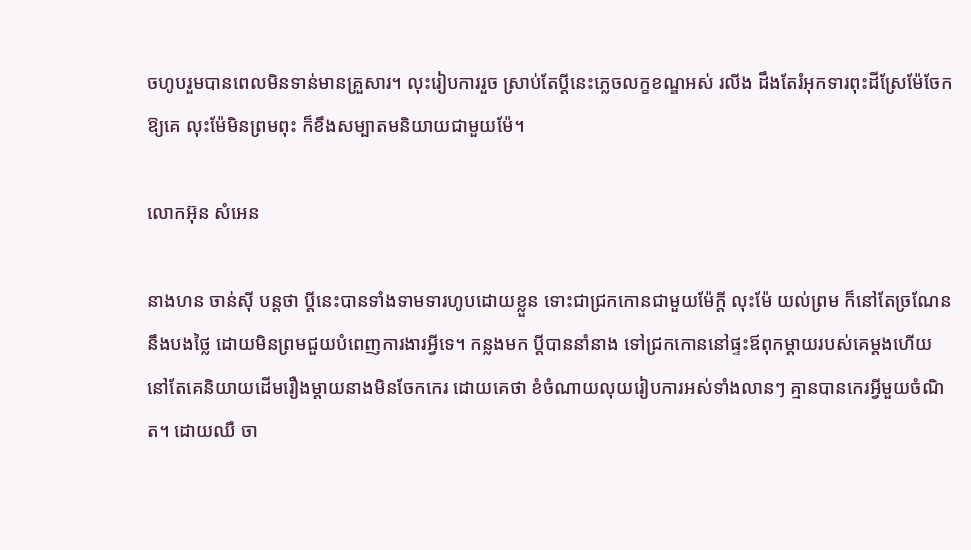ចហូបរួមបានពេលមិនទាន់មានគ្រួសារ។ លុះរៀបការរួច ស្រាប់តែប្តីនេះភ្លេចលក្ខខណ្ឌអស់ រលីង ដឹងតែរំអុកទារពុះដីស្រែម៉ែចែកឱ្យគេ លុះម៉ែមិនព្រមពុះ ក៏ខឹងសម្បាតមនិយាយជាមួយម៉ែ។

លោកអ៊ុន សំអេន

នាងហន ចាន់ស៊ី បន្តថា ប្តីនេះបានទាំងទាមទារហូបដោយខ្លួន ទោះជាជ្រកកោនជាមួយម៉ែក្តី លុះម៉ែ យល់ព្រម ក៏នៅតែច្រណែននឹងបងថ្លៃ ដោយមិនព្រមជួយបំពេញការងារអ្វីទេ។ កន្លងមក ប្តីបាននាំនាង ទៅជ្រកកោននៅផ្ទះឪពុកម្តាយរបស់គេម្តងហើយ នៅតែគេនិយាយដើមរឿងម្តាយនាងមិនចែកកេរ ដោយគេថា ខំចំណាយលុយរៀបការអស់ទាំងលានៗ គ្មានបានកេរអ្វីមួយចំណិត។ ដោយឈឺ ចា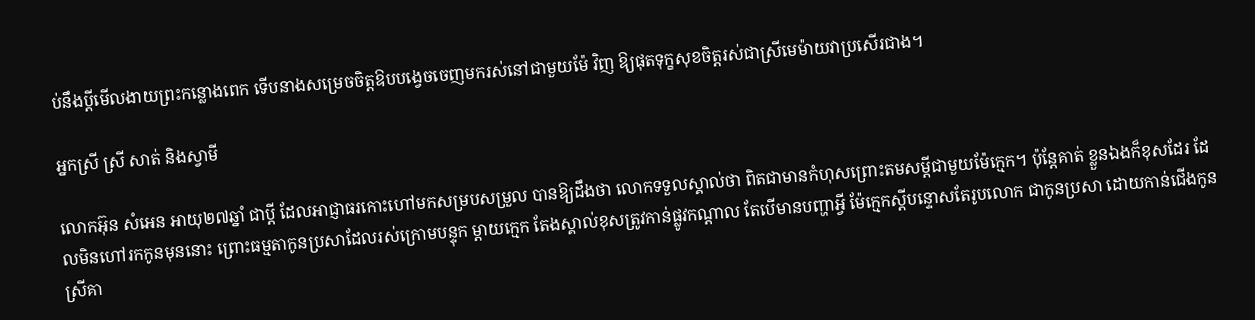ប់នឹងប្តីមើលងាយព្រះកន្លោងពេក ទើបនាងសម្រេចចិត្តឱបបង្វេចចេញមករស់នៅជាមួយម៉ែ វិញ ឱ្យផុតទុក្ខសុខចិត្តរស់ជាស្រីមេម៉ាយវាប្រសើរជាង។

អ្នកស្រី ស្រី សាត់ និងស្វាមី

លោកអ៊ុន សំអេន អាយុ២៧ឆ្នាំ ជាប្តី ដែលអាជ្ញាធរកោះហៅមកសម្របសម្រួល បានឱ្យដឹងថា លោកទទួលស្គាល់ថា ពិតជាមានកំហុសព្រោះតមសម្តីជាមួយម៉ែក្មេក។ ប៉ុន្តែគាត់ ខ្លួនឯងក៏ខុសដែរ ដែលមិនហៅរកកូនមុននោះ ព្រោះធម្មតាកូនប្រសាដែលរស់ក្រោមបន្ទុក ម្តាយក្មេក តែងស្គាល់ខុសត្រូវកាន់ផ្លូវកណ្តាល តែបើមានបញ្ហាអ្វី ម៉ែក្មេកស្តីបន្ទោសតែរូបលោក ជាកូនប្រសា ដោយកាន់ជើងកូនស្រីគា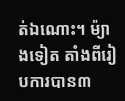ត់ឯណោះ។ ម៉្យាងទៀត តាំងពីរៀបការបាន៣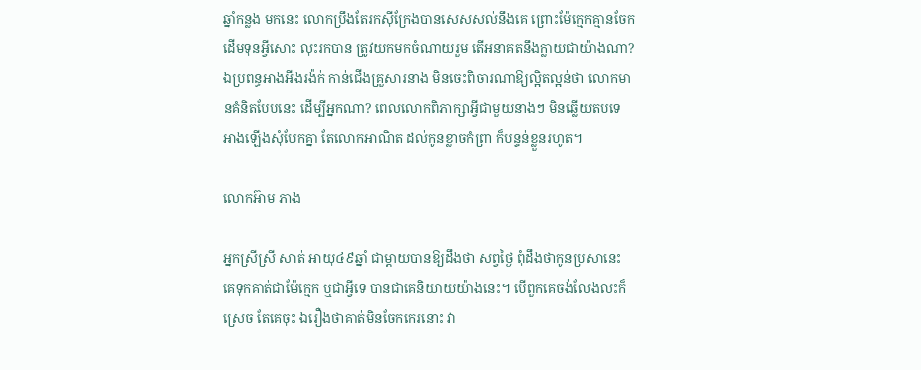ឆ្នាំកន្លង មកនេះ លោកប្រឹងតែរកស៊ីក្រែងបានសេសសល់នឹងគេ ព្រោះម៉ែក្មេកគ្មានចែកដើមទុនអ្វីសោះ លុះរកបាន ត្រូវយកមកចំណាយរួម តើអនាគតនឹងក្លាយជាយ៉ាងណា? ឯប្រពន្ធអាងអីងរង៉ក់ កាន់ជើងគ្រួសារនាង មិនចេះពិចារណាឱ្យល្អិតល្អន់ថា លោកមានគំនិតបែបនេះ ដើម្បីអ្នកណា? ពេលលោកពិភាក្សាអ្វីជាមួយនាងៗ មិនឆ្លើយតបទេ អាងឡើងសុំបែកគ្នា តែលោកអាណិត ដល់កូនខ្លាចកំព្រា ក៏បន្ទន់ខ្លួនរហូត។

លោកអ៊ាម ភាង

អ្នកស្រីស្រី សាត់ អាយុ៤៩ឆ្នាំ ជាម្តាយបានឱ្យដឹងថា សព្វថ្ងៃ ពុំដឹងថាកូនប្រសានេះ គេទុកគាត់ជាម៉ែក្មេក ឬជាអ្វីទេ បានជាគេនិយាយយ៉ាងនេះ។ បើពួកគេចង់លែងលះក៏ស្រេច តែគេចុះ ឯរឿងថាគាត់មិនចែកកេរនោះ វា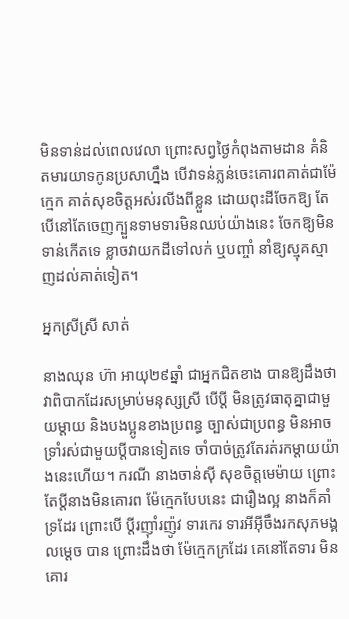មិនទាន់ដល់ពេលវេលា ព្រោះសព្វថ្ងៃកំពុងតាមដាន គំនិតមារយាទកូនប្រសាហ្នឹង បើវាទន់ភ្លន់ចេះគោរពគាត់ជាម៉ែក្មេក គាត់សុខចិត្តអស់រលីងពីខ្លួន ដោយពុះដីចែកឱ្យ តែបើនៅតែចេញក្បួនទាមទារមិនឈប់យ៉ាងនេះ ចែកឱ្យមិនទាន់កើតទេ ខ្លាចវាយកដីទៅលក់ ឬបញ្ចាំ នាំឱ្យស្មុគស្មាញដល់គាត់ទៀត។

អ្នកស្រីស្រី សាត់

នាងឈុន ហ៊ា អាយុ២៩ឆ្នាំ ជាអ្នកជិតខាង បានឱ្យដឹងថា វាពិបាកដែរសម្រាប់មនុស្សស្រី បើប្តី មិនត្រូវធាតុគ្នាជាមួយម្តាយ និងបងប្អូនខាងប្រពន្ធ ច្បាស់ជាប្រពន្ធ មិនអាចទ្រាំរស់ជាមួយប្តីបានទៀតទេ ចាំបាច់ត្រូវតែរត់រកម្តាយយ៉ាងនេះហើយ។ ករណី នាងចាន់ស៊ី សុខចិត្តមេម៉ាយ ព្រោះតែប្តីនាងមិនគោរព ម៉ែក្មេកបែបនេះ ជារឿងល្អ នាងក៏គាំទ្រដែរ ព្រោះបើ ប្តីរញ៉ាំរញ៉ូវ ទារកេរ ទារអីអ៊ីចឹងរកសុភមង្គលម្តេច បាន ព្រោះដឹងថា ម៉ែក្មេកក្រដែរ គេនៅតែទារ មិនគោរ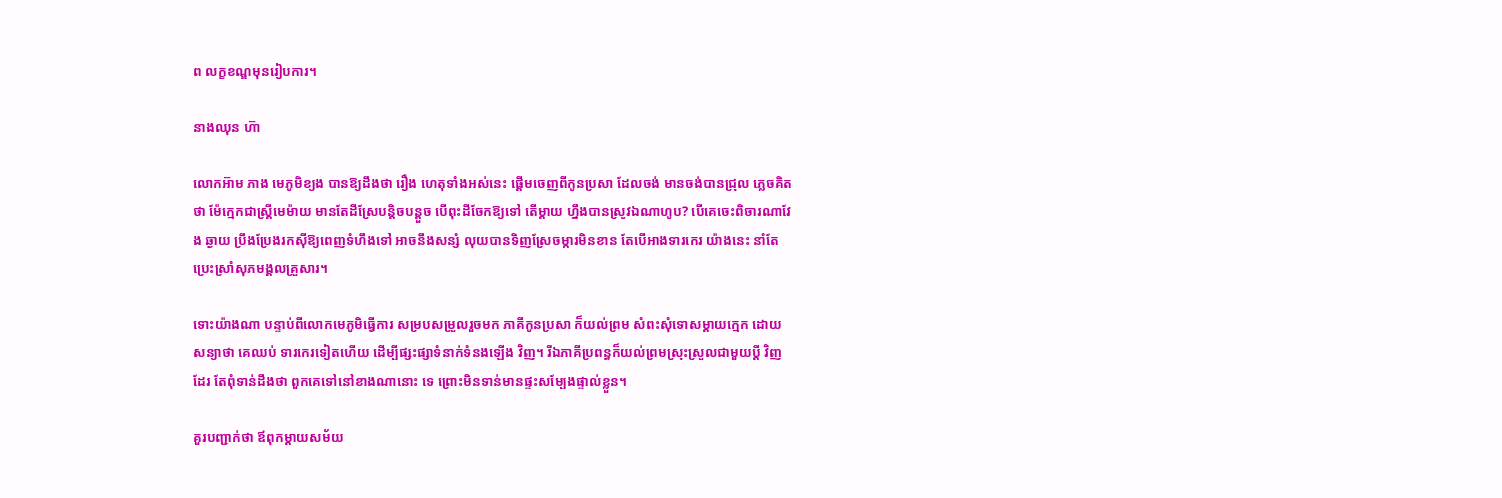ព លក្ខខណ្ឌមុនរៀបការ។

នាងឈុន ហ៊ា

លោកអ៊ាម ភាង មេភូមិខ្យង បានឱ្យដឹងថា រឿង ហេតុទាំងអស់នេះ ផ្តើមចេញពីកូនប្រសា ដែលចង់ មានចង់បានជ្រុល ភ្លេចគិតថា ម៉ែក្មេកជាស្ត្រីមេម៉ាយ មានតែដីស្រែបន្តិចបន្តួច បើពុះដីចែកឱ្យទៅ តើម្តាយ ហ្នឹងបានស្រូវឯណាហូប? បើគេចេះពិចារណាវែង ឆ្ងាយ ប្រឹងប្រែងរកស៊ីឱ្យពេញទំហឹងទៅ អាចនឹងសន្សំ លុយបានទិញស្រែចម្ការមិនខាន តែបើអាងទារកេរ យ៉ាងនេះ នាំតែប្រេះស្រាំសុភមង្គលគ្រួសារ។

ទោះយ៉ាងណា បន្ទាប់ពីលោកមេភូមិធ្វើការ សម្របសម្រួលរួចមក ភាគីកូនប្រសា ក៏យល់ព្រម សំពះសុំទោសម្តាយក្មេក ដោយសន្យាថា គេឈប់ ទារកេរទៀតហើយ ដើម្បីផ្សះផ្សាទំនាក់ទំនងឡើង វិញ។ រីឯភាគីប្រពន្ធក៏យល់ព្រមស្រុះស្រួលជាមួយប្តី វិញដែរ តែពុំទាន់ដឹងថា ពួកគេទៅនៅខាងណានោះ ទេ ព្រោះមិនទាន់មានផ្ទះសម្បែងផ្ទាល់ខ្លួន។

គួរបញ្ជាក់ថា ឪពុកម្តាយសម័យ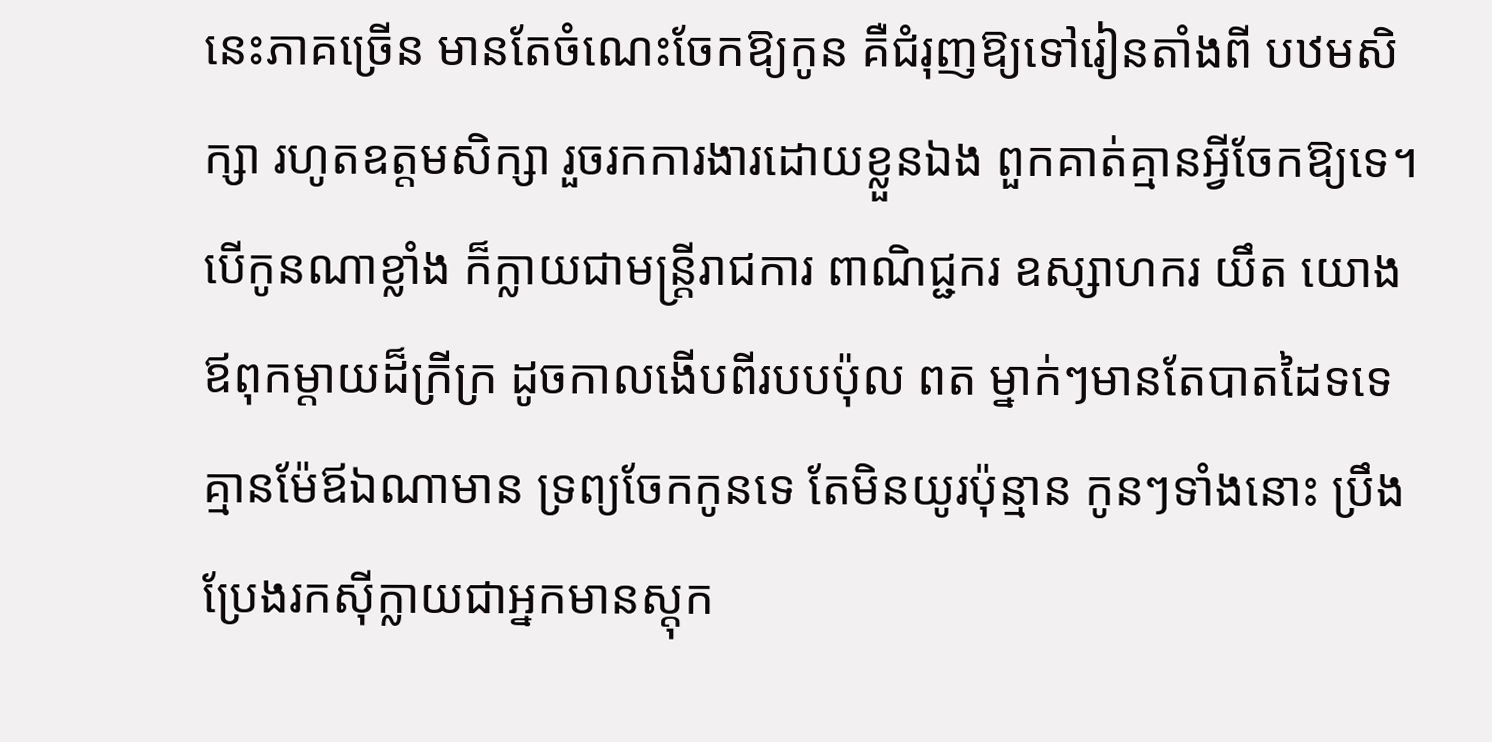នេះភាគច្រើន មានតែចំណេះចែកឱ្យកូន គឺជំរុញឱ្យទៅរៀនតាំងពី បឋមសិក្សា រហូតឧត្តមសិក្សា រួចរកការងារដោយខ្លួនឯង ពួកគាត់គ្មានអ្វីចែកឱ្យទេ។ បើកូនណាខ្លាំង ក៏ក្លាយជាមន្ត្រីរាជការ ពាណិជ្ជករ ឧស្សាហករ យឹត យោងឪពុកម្តាយដ៏ក្រីក្រ ដូចកាលងើបពីរបបប៉ុល ពត ម្នាក់ៗមានតែបាតដៃទទេ គ្មានម៉ែឪឯណាមាន ទ្រព្យចែកកូនទេ តែមិនយូរប៉ុន្មាន កូនៗទាំងនោះ ប្រឹងប្រែងរកស៊ីក្លាយជាអ្នកមានស្តុក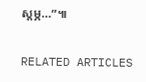ស្តម្ភ…”៕

RELATED ARTICLES